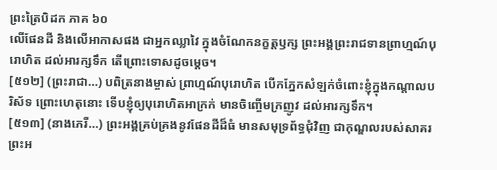ព្រះត្រៃបិដក ភាគ ៦០
លើផែនដី និងលើអាកាសផង ជាអ្នកឈ្លាវៃ ក្នុងចំណែកនក្ខត្តឫក្ស ព្រះអង្គព្រះរាជទានព្រាហ្មណ៍បុរោហិត ដល់អារក្សទឹក តើព្រោះទោសដូចម្តេច។
[៥១២] (ព្រះរាជា…) បពិត្រនាងម្ចាស់ ព្រាហ្មណ៍បុរោហិត បើកភ្នែកសំឡក់ចំពោះខ្ញុំក្នុងកណ្តាលបរិស័ទ ព្រោះហេតុនោះ ទើបខ្ញុំឲ្យបុរោហិតអាក្រក់ មានចិញ្ចើមក្រញូវ ដល់អារក្សទឹក។
[៥១៣] (នាងភេរី…) ព្រះអង្គគ្រប់គ្រងនូវផែនដីដ៏ធំ មានសមុទ្រព័ទ្ធជុំវិញ ជាកុណ្ឌលរបស់សាគរ ព្រះអ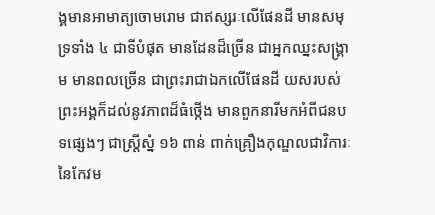ង្គមានអាមាត្យចោមរោម ជាឥស្សរៈលើផែនដី មានសមុទ្រទាំង ៤ ជាទីបំផុត មានដែនដ៏ច្រើន ជាអ្នកឈ្នះសង្គ្រាម មានពលច្រើន ជាព្រះរាជាឯកលើផែនដី យសរបស់ព្រះអង្គក៏ដល់នូវភាពដ៏ធំថ្កើង មានពួកនារីមកអំពីជនបទផ្សេងៗ ជាស្ត្រីស្នំ ១៦ ពាន់ ពាក់គ្រឿងកុណ្ឌលជាវិការៈនៃកែវម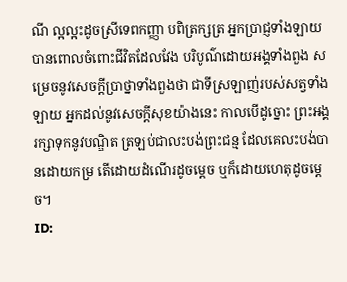ណី ល្អល្អះដូចស្រីទេពកញ្ញា បពិត្រក្សត្រ អ្នកប្រាជ្ញទាំងឡាយបានពោលចំពោះជីវិតដែលវែង បរិបូណ៌ដោយអង្គទាំងពួង សម្រេចនូវសេចក្តីប្រាថ្នាទាំងពួងថា ជាទីស្រឡាញ់របស់សត្វទាំងឡាយ អ្នកដល់នូវសេចក្តីសុខយ៉ាងនេះ កាលបើដូច្នោះ ព្រះអង្គរក្សាទុកនូវបណ្ឌិត ត្រឡប់ជាលះបង់ព្រះជន្ម ដែលគេលះបង់បានដោយកម្រ តើដោយដំណើរដូចម្តេច ឬក៏ដោយហេតុដូចម្តេច។
ID: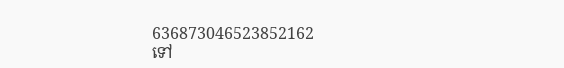636873046523852162
ទៅ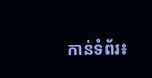កាន់ទំព័រ៖